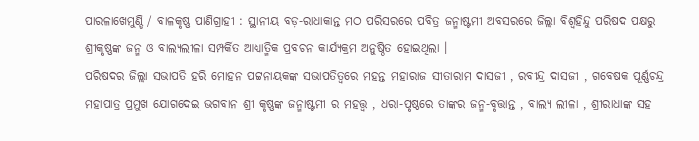ପାରଳାଖେମୁଣ୍ଡି / ବାଳକୃଷ୍ଣ ପାଣିଗ୍ରାହୀ : ସ୍ଥାନୀୟ ବଡ଼-ରାଧାକାନ୍ତ ମଠ ପରିସରରେ ପବିତ୍ର ଜନ୍ମାଷ୍ଟମୀ ଅବସରରେ ଜିଲ୍ଲା ବିଶ୍ବହିନ୍ଦୁ ପରିଷଦ ପକ୍ଷରୁ ଶ୍ରୀକୃଷ୍ଣଙ୍କ ଜନ୍ମ ଓ ବାଲ୍ୟଲୀଳା ସମ୍ପର୍କିତ ଆଧ୍ୟାତ୍ମିକ ପ୍ରବଚନ କାର୍ଯ୍ୟକ୍ରମ ଅନୁଷ୍ଠିତ ହୋଇଥିଲା ।
ପରିଷଦର ଜିଲ୍ଲା ସଭାପତି ହରି ମୋହନ ପଟ୍ଟନାୟକଙ୍କ ସଭାପତିତ୍ୱରେ ମହନ୍ତ ମହାରାଜ ସୀତାରାମ ଦାସଜୀ , ରବୀନ୍ଦ୍ର ଦାସଜୀ , ଗବେଷକ ପୂର୍ଣ୍ଣଚନ୍ଦ୍ର ମହାପାତ୍ର ପ୍ରମୁଖ ଯୋଗଦେଇ ଭଗବାନ ଶ୍ରୀ କୃଷ୍ଣଙ୍କ ଜନ୍ମାଷ୍ଟମୀ ର ମହତ୍ତ୍ୱ , ଧରା-ପୃଷ୍ଠରେ ତାଙ୍କର ଜନ୍ମ-ବୃତ୍ତାନ୍ତ , ବାଲ୍ୟ ଲୀଳା , ଶ୍ରୀରାଧାଙ୍କ ସହ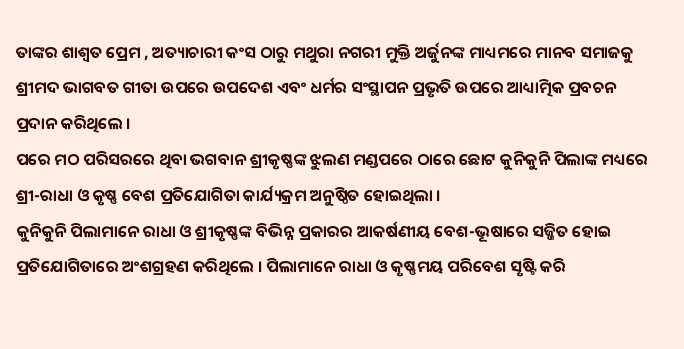ତାଙ୍କର ଶାଶ୍ୱତ ପ୍ରେମ , ଅତ୍ୟାଚାରୀ କଂସ ଠାରୁ ମଥୁରା ନଗରୀ ମୁକ୍ତି ଅର୍ଜୁନଙ୍କ ମାଧ୍ୟମରେ ମାନବ ସମାଜକୁ ଶ୍ରୀମଦ ଭାଗବତ ଗୀତା ଉପରେ ଉପଦେଶ ଏବଂ ଧର୍ମର ସଂସ୍ଥାପନ ପ୍ରଭୃତି ଉପରେ ଆଧ୍ୟାତ୍ମିକ ପ୍ରବଚନ ପ୍ରଦାନ କରିଥିଲେ ।
ପରେ ମଠ ପରିସରରେ ଥିବା ଭଗବାନ ଶ୍ରୀକୃଷ୍ଣଙ୍କ ଝୁଲଣ ମଣ୍ଡପରେ ଠାରେ ଛୋଟ କୁନିକୁନି ପିଲାଙ୍କ ମଧ୍ୟରେ ଶ୍ରୀ-ରାଧା ଓ କୃଷ୍ଣ ବେଶ ପ୍ରତିଯୋଗିତା କାର୍ଯ୍ୟକ୍ରମ ଅନୁଷ୍ଠିତ ହୋଇଥିଲା ।
କୁନିକୁନି ପିଲାମାନେ ରାଧା ଓ ଶ୍ରୀକୃଷ୍ଣଙ୍କ ବିଭିନ୍ନ ପ୍ରକାରର ଆକର୍ଷଣୀୟ ବେଶ-ଭୂଷାରେ ସଜ୍ଜିତ ହୋଇ ପ୍ରତିଯୋଗିତାରେ ଅଂଶଗ୍ରହଣ କରିଥିଲେ । ପିଲାମାନେ ରାଧା ଓ କୃଷ୍ଣମୟ ପରିବେଶ ସୃଷ୍ଟି କରି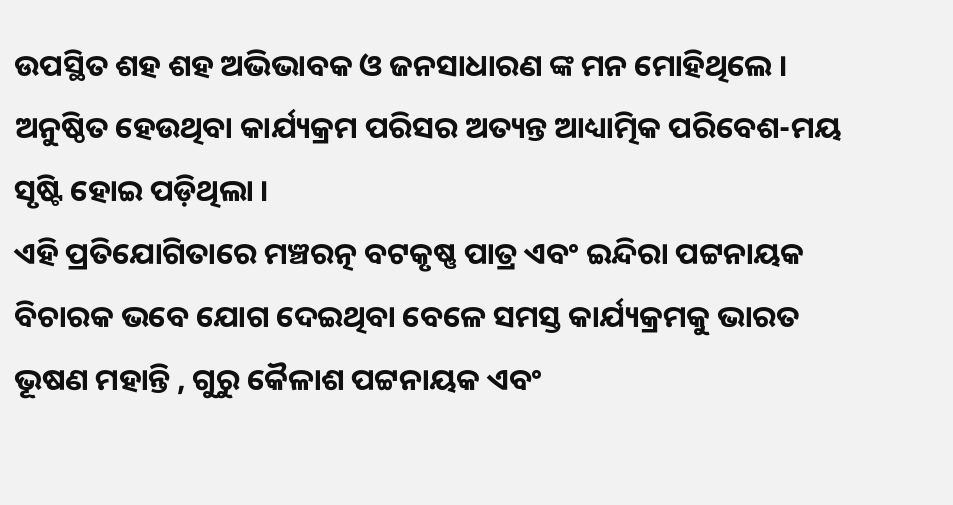ଉପସ୍ଥିତ ଶହ ଶହ ଅଭିଭାବକ ଓ ଜନସାଧାରଣ ଙ୍କ ମନ ମୋହିଥିଲେ । ଅନୁଷ୍ଠିତ ହେଉଥିବା କାର୍ଯ୍ୟକ୍ରମ ପରିସର ଅତ୍ୟନ୍ତ ଆଧ୍ୟାତ୍ମିକ ପରିବେଶ-ମୟ ସୃଷ୍ଟି ହୋଇ ପଡ଼ିଥିଲା ।
ଏହି ପ୍ରତିଯୋଗିତାରେ ମଞ୍ଚରତ୍ନ ବଟକୃଷ୍ଣ ପାତ୍ର ଏବଂ ଇନ୍ଦିରା ପଟ୍ଟନାୟକ ବିଚାରକ ଭବେ ଯୋଗ ଦେଇଥିବା ବେଳେ ସମସ୍ତ କାର୍ଯ୍ୟକ୍ରମକୁ ଭାରତ ଭୂଷଣ ମହାନ୍ତି , ଗୁରୁ କୈଳାଶ ପଟ୍ଟନାୟକ ଏବଂ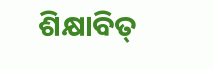ଶିକ୍ଷାବିତ୍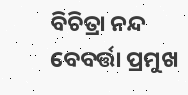ବିଚିତ୍ରା ନନ୍ଦ ବେବର୍ତ୍ତା ପ୍ରମୁଖ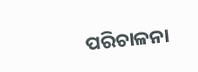ପରିଚାଳନା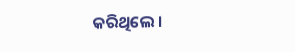କରିଥିଲେ ।